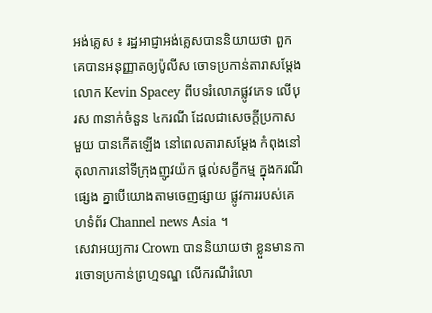អង់គ្លេស ៖ រដ្ឋអាជ្ញាអង់គ្លេសបាននិយាយថា ពួកគេបានអនុញ្ញាតឲ្យប៉ូលីស ចោទប្រកាន់តារាសម្តែង លោក Kevin Spacey ពីបទរំលោភផ្លូវភេទ លើបុរស ៣នាក់ចំនួន ៤ករណី ដែលជាសេចក្តីប្រកាសមួយ បានកើតឡើង នៅពេលតារាសម្តែង កំពុងនៅតុលាការនៅទីក្រុងញូវយ៉ក ផ្តល់សក្ខីកម្ម ក្នុងករណីផ្សេង គ្នាបើយោងតាមចេញផ្សាយ ផ្លូវការរបស់គេហទំព័រ Channel news Asia ។
សេវាអយ្យការ Crown បាននិយាយថា ខ្លួនមានការចោទប្រកាន់ព្រហ្មទណ្ឌ លើករណីរំលោ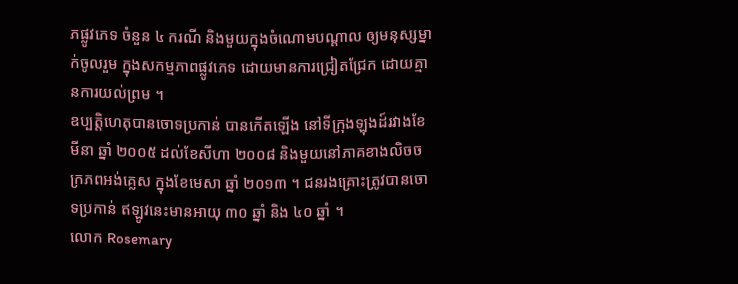ភផ្លូវភេទ ចំនួន ៤ ករណី និងមួយក្នុងចំណោមបណ្តាល ឲ្យមនុស្សម្នាក់ចូលរួម ក្នុងសកម្មភាពផ្លូវភេទ ដោយមានការជ្រៀតជ្រែក ដោយគ្មានការយល់ព្រម ។
ឧប្បត្តិហេតុបានចោទប្រកាន់ បានកើតឡើង នៅទីក្រុងឡុងដ៍រវាងខែមីនា ឆ្នាំ ២០០៥ ដល់ខែសីហា ២០០៨ និងមួយនៅភាគខាងលិចចក្រភពអង់គ្លេស ក្នុងខែមេសា ឆ្នាំ ២០១៣ ។ ជនរងគ្រោះត្រូវបានចោទប្រកាន់ ឥឡូវនេះមានអាយុ ៣០ ឆ្នាំ និង ៤០ ឆ្នាំ ។
លោក Rosemary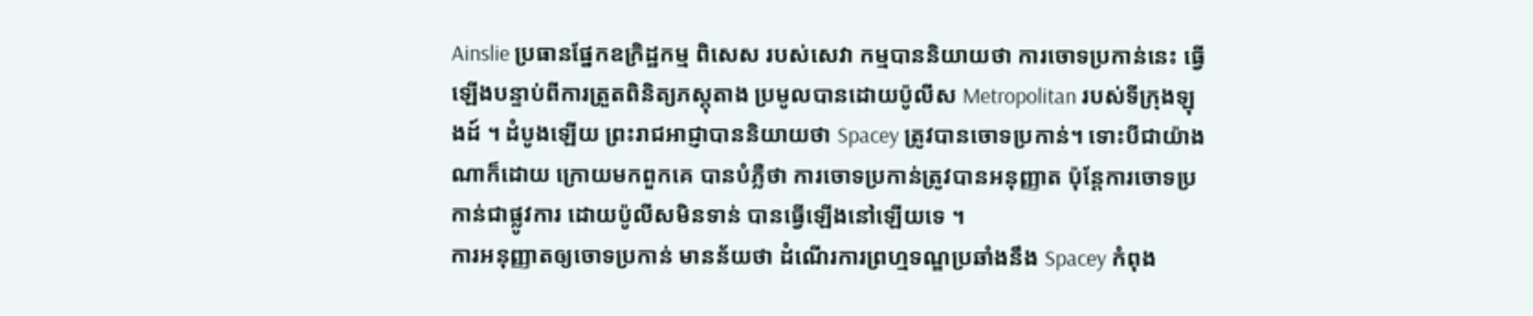Ainslie ប្រធានផ្នែកឧក្រិដ្ឋកម្ម ពិសេស របស់សេវា កម្មបាននិយាយថា ការចោទប្រកាន់នេះ ធ្វើឡើងបន្ទាប់ពីការត្រួតពិនិត្យភស្តុតាង ប្រមូលបានដោយប៉ូលីស Metropolitan របស់ទីក្រុងឡុងដ៍ ។ ដំបូងឡើយ ព្រះរាជអាជ្ញាបាននិយាយថា Spacey ត្រូវបានចោទប្រកាន់។ ទោះបីជាយ៉ាងណាក៏ដោយ ក្រោយមកពួកគេ បានបំភ្លឺថា ការចោទប្រកាន់ត្រូវបានអនុញ្ញាត ប៉ុន្តែការចោទប្រកាន់ជាផ្លូវការ ដោយប៉ូលីសមិនទាន់ បានធ្វើឡើងនៅឡើយទេ ។
ការអនុញ្ញាតឲ្យចោទប្រកាន់ មានន័យថា ដំណើរការព្រហ្មទណ្ឌប្រឆាំងនឹង Spacey កំពុង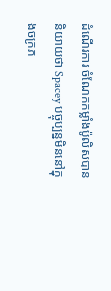ដំណើរការ ចំណែកកម្លាំងប៉ូលិសបាននិយាយថា Spacey បច្ចុប្បន្នមិននៅក្នុងចក្រភ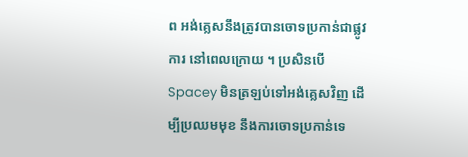ព អង់គ្លេសនឹងត្រូវបានចោទប្រកាន់ជាផ្លូវការ នៅពេលក្រោយ ។ ប្រសិនបើ Spacey មិនត្រឡប់ទៅអង់គ្លេសវិញ ដើម្បីប្រឈមមុខ នឹងការចោទប្រកាន់ទេ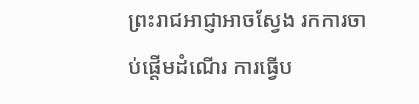ព្រះរាជអាជ្ញាអាចស្វែង រកការចាប់ផ្តើមដំណើរ ការធ្វើប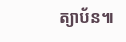ត្យាប័ន៕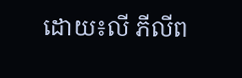ដោយ៖លី ភីលីព